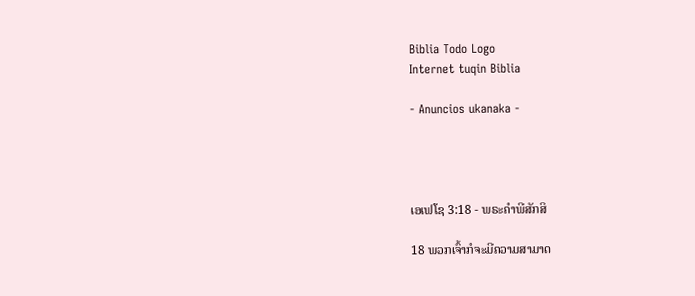Biblia Todo Logo
Internet tuqin Biblia

- Anuncios ukanaka -




ເອເຟໂຊ 3:18 - ພຣະຄຳພີສັກສິ

18 ພວກເຈົ້າກໍຈະມີຄວາມສາມາດ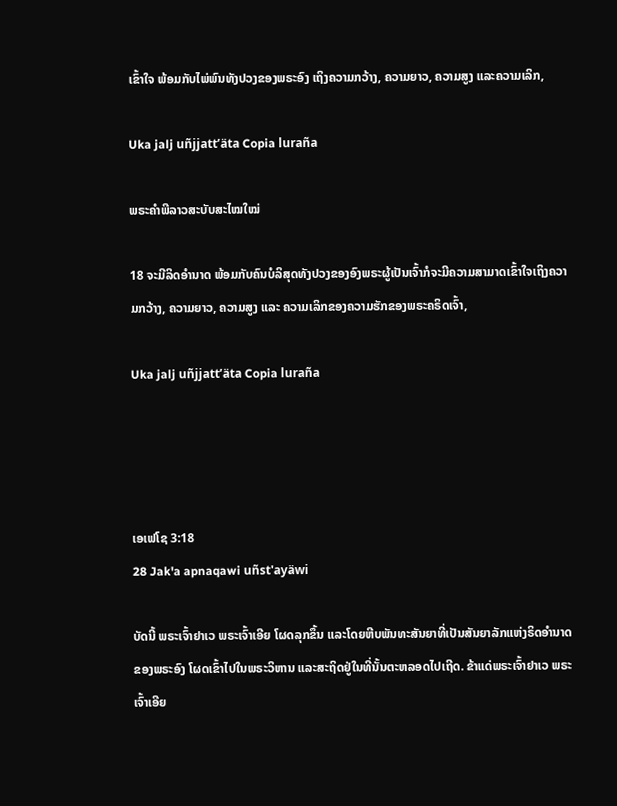ເຂົ້າໃຈ ພ້ອມກັບໄພ່ພົນທັງປວງຂອງພຣະອົງ ເຖິງຄວາມກວ້າງ, ຄວາມຍາວ, ຄວາມສູງ ແລະຄວາມເລິກ,

Uka jalj uñjjattʼäta Copia luraña

ພຣະຄຳພີລາວສະບັບສະໄໝໃໝ່

18 ຈະມີລິດອຳນາດ ພ້ອມກັບຄົນບໍລິສຸດທັງປວງຂອງອົງພຣະຜູ້ເປັນເຈົ້າກໍຈະມີຄວາມສາມາດເຂົ້າໃຈເຖິງຄວາມກວ້າງ, ຄວາມຍາວ, ຄວາມສູງ ແລະ ຄວາມເລິກຂອງຄວາມຮັກຂອງພຣະຄຣິດເຈົ້າ,

Uka jalj uñjjattʼäta Copia luraña




ເອເຟໂຊ 3:18
28 Jak'a apnaqawi uñst'ayäwi

ບັດນີ້ ພຣະເຈົ້າຢາເວ ພຣະເຈົ້າເອີຍ ໂຜດລຸກຂຶ້ນ ແລະໂດຍຫີບພັນທະສັນຍາທີ່ເປັນສັນຍາລັກແຫ່ງຣິດອຳນາດຂອງພຣະອົງ ໂຜດເຂົ້າໄປໃນພຣະວິຫານ ແລະສະຖິດຢູ່ໃນທີ່ນັ້ນຕະຫລອດໄປເຖີດ. ຂ້າແດ່ພຣະເຈົ້າຢາເວ ພຣະເຈົ້າເອີຍ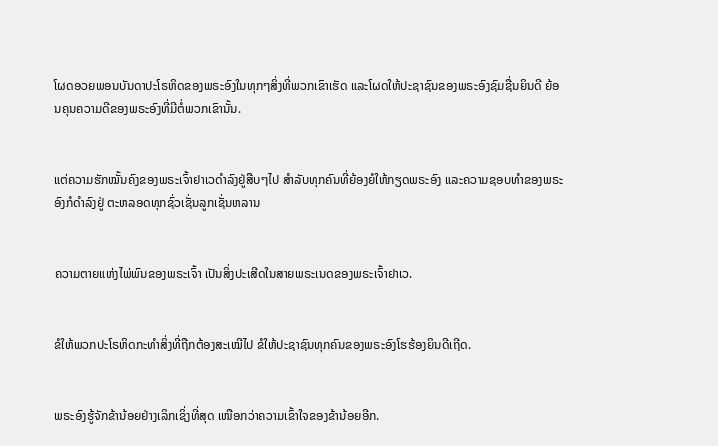ໂຜດອວຍພອນບັນດາປະໂຣຫິດຂອງພຣະອົງໃນທຸກໆສິ່ງທີ່ພວກເຂົາເຮັດ ແລະໂຜດໃຫ້ປະຊາຊົນຂອງພຣະອົງຊົມຊື່ນຍິນດີ ຍ້ອນຄຸນຄວາມດີຂອງພຣະອົງທີ່ມີຕໍ່ພວກເຂົານັ້ນ.


ແຕ່ຄວາມຮັກໝັ້ນຄົງຂອງພຣະເຈົ້າຢາເວດຳລົງຢູ່ສືບໆໄປ ສຳລັບທຸກຄົນທີ່ຍ້ອງຍໍໃຫ້ກຽດພຣະອົງ ແລະຄວາມຊອບທຳຂອງພຣະອົງກໍດຳລົງຢູ່ ຕະຫລອດທຸກຊົ່ວເຊັ່ນລູກເຊັ່ນຫລານ


ຄວາມຕາຍແຫ່ງໄພ່ພົນຂອງພຣະເຈົ້າ ເປັນສິ່ງປະເສີດໃນສາຍພຣະເນດຂອງພຣະເຈົ້າຢາເວ.


ຂໍໃຫ້ພວກປະໂຣຫິດກະທຳສິ່ງທີ່ຖືກຕ້ອງສະເໝີໄປ ຂໍໃຫ້ປະຊາຊົນທຸກຄົນຂອງພຣະອົງໂຮຮ້ອງຍິນດີເຖີດ.


ພຣະອົງຮູ້ຈັກຂ້ານ້ອຍຢ່າງເລິກເຊິ່ງທີ່ສຸດ ເໜືອກວ່າຄວາມເຂົ້າໃຈຂອງຂ້ານ້ອຍອີກ.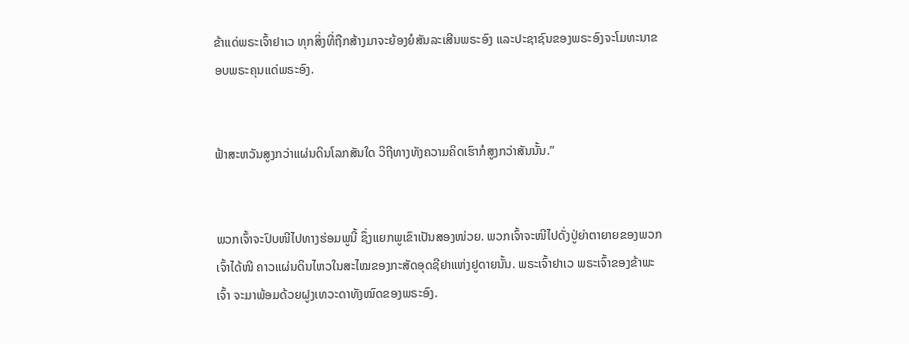ຂ້າແດ່ພຣະເຈົ້າຢາເວ ທຸກສິ່ງທີ່ຖືກສ້າງມາຈະຍ້ອງຍໍສັນລະເສີນພຣະອົງ ແລະປະຊາຊົນຂອງພຣະອົງຈະໂມທະນາຂອບພຣະຄຸນແດ່ພຣະອົງ.


ຟ້າສະຫວັນສູງກວ່າແຜ່ນດິນໂລກສັນໃດ ວິຖີທາງທັງຄວາມຄິດເຮົາກໍສູງກວ່າສັນນັ້ນ.”


ພວກເຈົ້າຈະປົບໜີໄປທາງຮ່ອມພູນີ້ ຊຶ່ງແຍກພູເຂົາເປັນສອງໜ່ວຍ. ພວກເຈົ້າຈະໜີໄປດັ່ງປູ່ຍ່າຕາຍາຍຂອງພວກເຈົ້າໄດ້ໜີ ຄາວແຜ່ນດິນໄຫວໃນສະໄໝຂອງກະສັດອຸດຊີຢາແຫ່ງຢູດາຍນັ້ນ. ພຣະເຈົ້າຢາເວ ພຣະເຈົ້າຂອງຂ້າພະເຈົ້າ ຈະມາພ້ອມດ້ວຍຝູງເທວະດາທັງໝົດຂອງພຣະອົງ.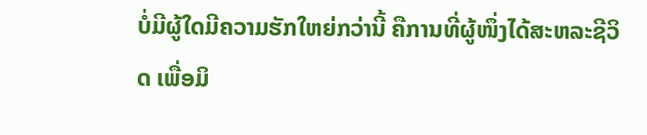ບໍ່ມີຜູ້ໃດມີຄວາມຮັກໃຫຍ່ກວ່ານີ້ ຄືການທີ່ຜູ້ໜຶ່ງໄດ້ສະຫລະຊີວິດ ເພື່ອມິ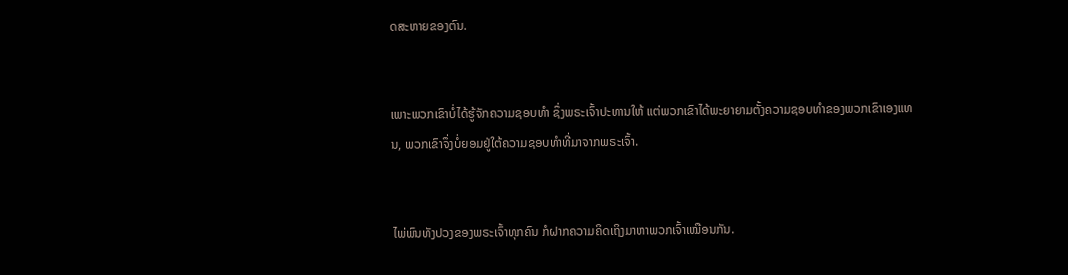ດສະຫາຍຂອງຕົນ.


ເພາະພວກເຂົາບໍ່ໄດ້ຮູ້ຈັກຄວາມຊອບທຳ ຊຶ່ງພຣະເຈົ້າປະທານໃຫ້ ແຕ່ພວກເຂົາໄດ້ພະຍາຍາມຕັ້ງຄວາມຊອບທຳຂອງພວກເຂົາເອງແທນ, ພວກເຂົາຈຶ່ງບໍ່ຍອມຢູ່ໃຕ້ຄວາມຊອບທຳທີ່ມາຈາກພຣະເຈົ້າ.


ໄພ່ພົນທັງປວງຂອງພຣະເຈົ້າທຸກຄົນ ກໍຝາກຄວາມຄິດເຖິງມາຫາພວກເຈົ້າເໝືອນກັນ.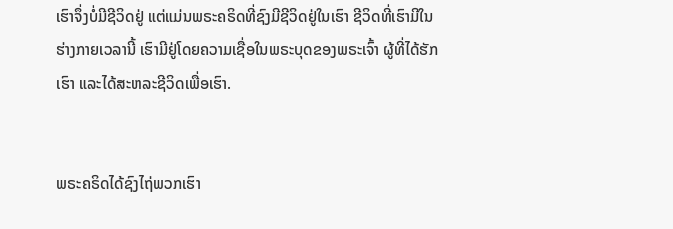ເຮົາຈຶ່ງບໍ່ມີຊີວິດຢູ່ ແຕ່ແມ່ນພຣະຄຣິດທີ່ຊົງມີຊີວິດຢູ່ໃນເຮົາ ຊີວິດທີ່ເຮົາມີໃນຮ່າງກາຍເວລານີ້ ເຮົາມີຢູ່ໂດຍຄວາມເຊື່ອໃນພຣະບຸດຂອງພຣະເຈົ້າ ຜູ້ທີ່ໄດ້ຮັກເຮົາ ແລະໄດ້ສະຫລະຊີວິດເພື່ອເຮົາ.


ພຣະຄຣິດໄດ້ຊົງໄຖ່ພວກເຮົາ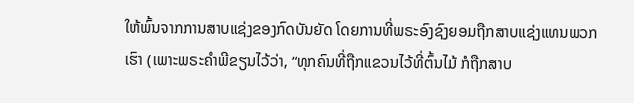ໃຫ້ພົ້ນຈາກການສາບແຊ່ງຂອງກົດບັນຍັດ ໂດຍການທີ່ພຣະອົງຊົງຍອມຖືກສາບແຊ່ງແທນພວກເຮົາ (ເພາະພຣະຄຳພີຂຽນໄວ້ວ່າ, “ທຸກຄົນທີ່ຖືກແຂວນໄວ້ທີ່ຕົ້ນໄມ້ ກໍຖືກສາບ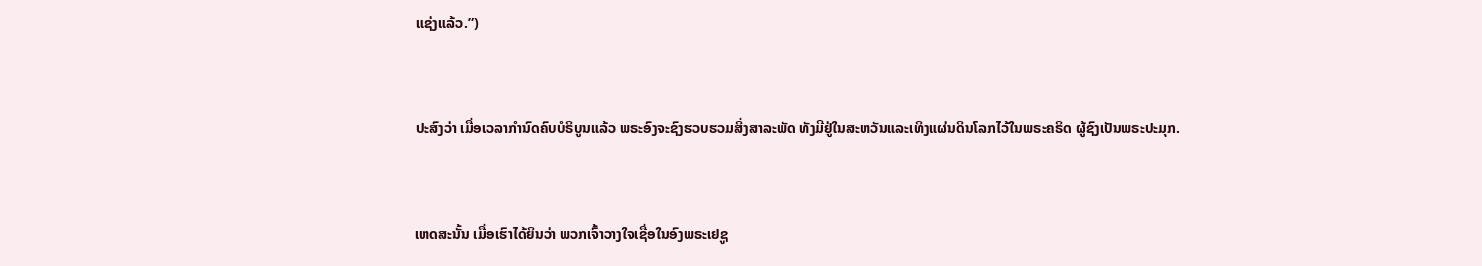ແຊ່ງແລ້ວ.”)


ປະສົງວ່າ ເມື່ອເວລາກຳນົດຄົບບໍຣິບູນແລ້ວ ພຣະອົງຈະຊົງຮວບຮວມສິ່ງສາລະພັດ ທັງມີຢູ່ໃນສະຫວັນແລະເທິງແຜ່ນດິນໂລກໄວ້ໃນພຣະຄຣິດ ຜູ້ຊົງເປັນພຣະປະມຸກ.


ເຫດສະນັ້ນ ເມື່ອເຮົາໄດ້ຍິນວ່າ ພວກເຈົ້າວາງໃຈເຊື່ອໃນອົງພຣະເຢຊູ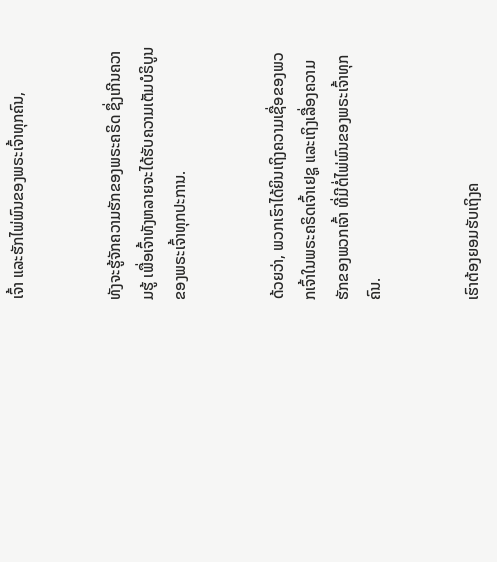ເຈົ້າ ແລະຮັກໄພ່ພົນຂອງພຣະເຈົ້າທຸກຄົນ,


ທັງຈະຮູ້ຈັກຄວາມຮັກຂອງພຣະຄຣິດ ຊຶ່ງເກີນຄວາມຮູ້ ເພື່ອເຈົ້າທັງຫລາຍຈະໄດ້ຮັບຄວາມເຕັມບໍຣິບູນ ຂອງພຣະເຈົ້າທຸກປະການ.


ດ້ວຍວ່າ, ພວກເຮົາໄດ້ຍິນເຖິງຄວາມເຊື່ອຂອງພວກເຈົ້າໃນພຣະຄຣິດເຈົ້າເຢຊູ ແລະເຖິງເລື່ອງຄວາມຮັກຂອງພວກເຈົ້າ ທີ່ມີຕໍ່ໄພ່ພົນຂອງພຣະເຈົ້າທຸກຄົນ.


ເຮົາຕ້ອງຍອມຮັບເຖິງຄ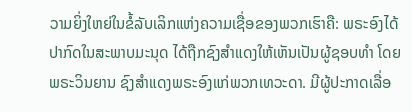ວາມຍິ່ງໃຫຍ່ໃນຂໍ້ລັບເລິກແຫ່ງຄວາມເຊື່ອຂອງພວກເຮົາຄື: ພຣະອົງໄດ້ປາກົດໃນສະພາບມະນຸດ ໄດ້ຖືກຊົງສຳແດງໃຫ້ເຫັນເປັນຜູ້ຊອບທຳ ໂດຍພຣະວິນຍານ ຊົງສຳແດງພຣະອົງແກ່ພວກເທວະດາ. ມີຜູ້ປະກາດເລື່ອ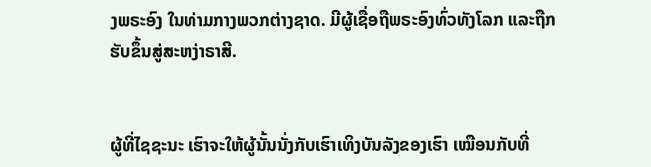ງພຣະອົງ ໃນທ່າມກາງພວກຕ່າງຊາດ. ມີຜູ້ເຊື່ອຖືພຣະອົງທົ່ວທັງໂລກ ແລະຖືກຮັບຂຶ້ນສູ່ສະຫງ່າຣາສີ.


ຜູ້ທີ່ໄຊຊະນະ ເຮົາຈະໃຫ້ຜູ້ນັ້ນນັ່ງກັບເຮົາເທິງບັນລັງຂອງເຮົາ ເໝືອນກັບທີ່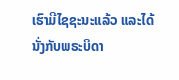ເຮົາມີໄຊຊະນະແລ້ວ ແລະໄດ້ນັ່ງກັບພຣະບິດາ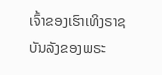ເຈົ້າຂອງເຮົາເທິງຣາຊບັນລັງຂອງພຣະ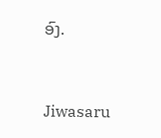ອົງ.


Jiwasaru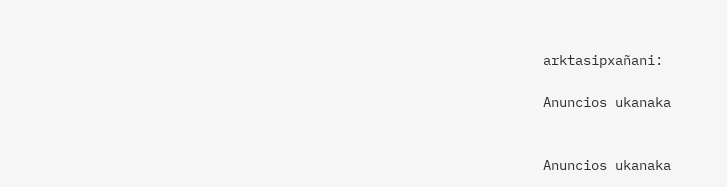arktasipxañani:

Anuncios ukanaka


Anuncios ukanaka